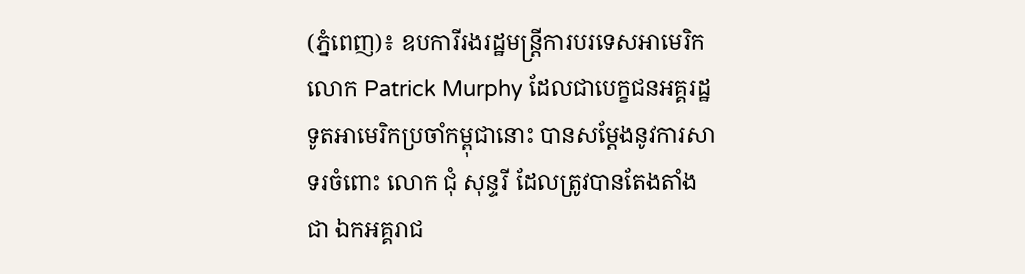(ភ្នំពេញ)៖ ឧបការីរងរដ្ឋមន្ដ្រីការបរទេសអាមេរិក លោក Patrick Murphy ដែលជាបេក្ខជនអគ្គរដ្ឋទូតអាមេរិកប្រចាំកម្ពុជានោះ បានសម្ដែងនូវការសាទរចំពោះ លោក ជុំ សុន្ទរី ដែលត្រូវបានតែងតាំងជា ឯកអគ្គរាជ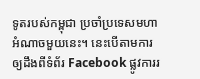ទូតរបស់កម្ពុជា ប្រចាំប្រទេសមហាអំណាចមួយនេះ។ នេះបើតាមការឲ្យដឹងពីទំព័រ Facebook ផ្លូវការរ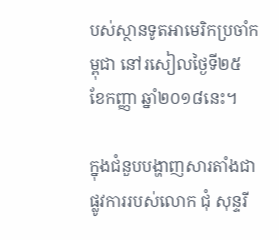បស់ស្ថានទូតអាមេរិកប្រចាំកម្ពុជា នៅរសៀលថ្ងៃទី២៥ ខែកញ្ញា ឆ្នាំ២០១៨នេះ។

ក្នុងជំនួបបង្ហាញសារតាំងជាផ្លូវការរបស់លោក ជុំ សុន្ទរី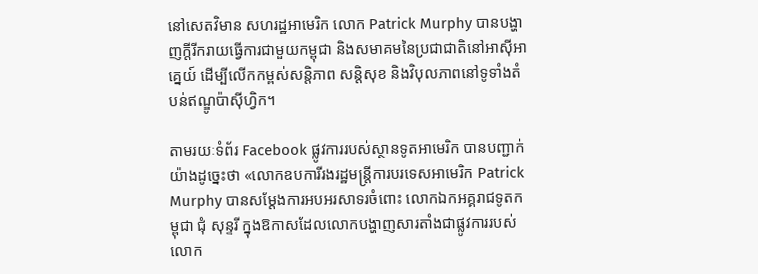នៅសេតវិមាន សហរដ្ឋអាមេរិក លោក Patrick Murphy បានបង្ហាញក្ដីរីករាយធ្វើការជាមួយកម្ពុជា និងសមាគមនៃប្រជាជាតិនៅអាស៊ីអាគ្នេយ៍ ដើម្បីលើកកម្ពស់សន្ដិភាព សន្ដិសុខ និងវិបុលភាពនៅទូទាំងតំបន់ឥណ្ឌូប៉ាស៊ីហ្វិក។

តាមរយៈទំព័រ Facebook ផ្លូវការរបស់ស្ថានទូតអាមេរិក បានបញ្ជាក់យ៉ាងដូច្នេះថា «លោកឧបការីរងរដ្ឋមន្រ្តីការបរទេសអាមេរិក Patrick Murphy បានសម្ដែងការអបអរសាទរចំពោះ លោកឯកអគ្គរាជទូតកម្ពុជា ជុំ សុន្ទរី ក្នុងឱកាសដែលលោកបង្ហាញសារតាំងជាផ្លូវការរបស់លោក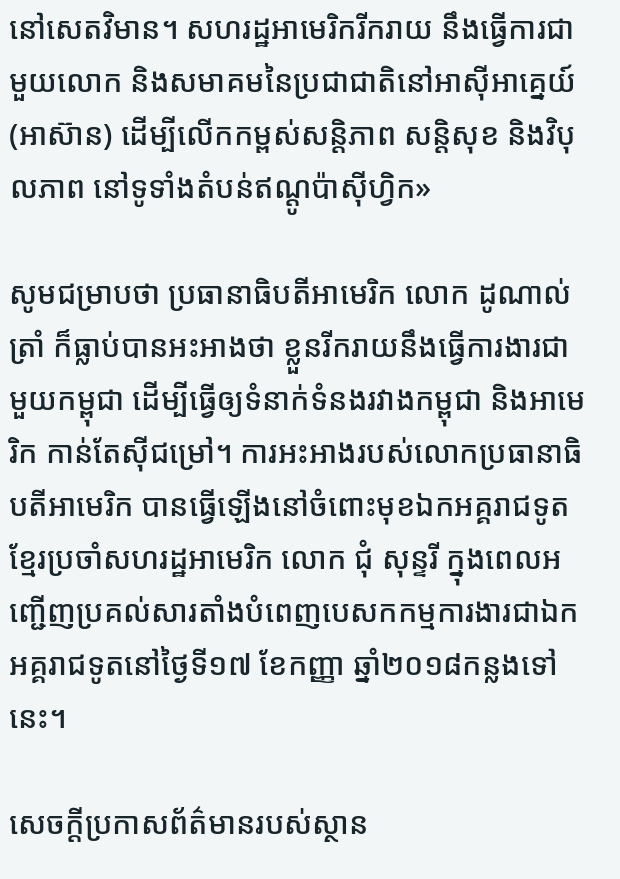នៅសេតវិមាន។ សហរដ្ឋអាមេរិករីករាយ នឹងធ្វើការជាមួយលោក និងសមាគមនៃប្រជាជាតិនៅអាស៊ីអាគ្នេយ៍ (អាស៊ាន) ដើម្បីលើកកម្ពស់សន្តិភាព សន្តិសុខ និងវិបុលភាព នៅទូទាំងតំបន់ឥណ្តូប៉ាស៊ីហ្វិក»

សូមជម្រាបថា ប្រធានាធិបតីអាមេរិក លោក ដូណាល់ ត្រាំ ក៏ធ្លាប់បានអះអាងថា ខ្លួនរីករាយនឹងធ្វើការងារជាមួយកម្ពុជា ដើម្បីធ្វើឲ្យទំនាក់ទំនងរវាងកម្ពុជា និងអាមេរិក កាន់តែស៊ីជម្រៅ។ ការអះអាងរបស់លោកប្រធានាធិបតីអាមេរិក បានធ្វើឡើងនៅចំពោះមុខឯកអគ្គរាជទូតខ្មែរប្រចាំសហរដ្ឋអាមេរិក លោក ជុំ សុន្ទរី ក្នុងពេលអញ្ជើញប្រគល់សារតាំងបំពេញបេសកកម្មការងារជាឯកអគ្គរាជទូតនៅថ្ងៃទី១៧ ខែកញ្ញា ឆ្នាំ២០១៨កន្លងទៅនេះ។

សេចក្តីប្រកាសព័ត៌មានរបស់ស្ថាន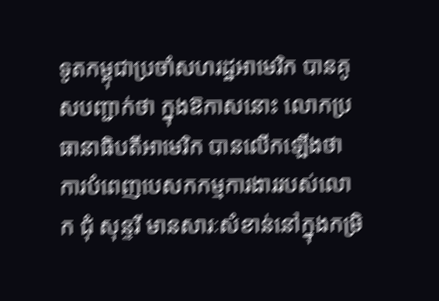ទូតកម្ពុជាប្រចាំសហរដ្ឋអាមេរិក បានគូសបញ្ជាក់ថា ក្នុងឱកាសនោះ លោកប្រធានាធិបតីអាមេរិក បានលើកឡើងថា ការបំពេញបេសកកម្មការងាររបស់លោក ជុំ សុន្ទរី មានសារៈសំខាន់នៅក្នុងកម្រិ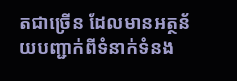តជាច្រើន ដែលមានអត្ថន័យបញ្ជាក់ពីទំនាក់ទំនង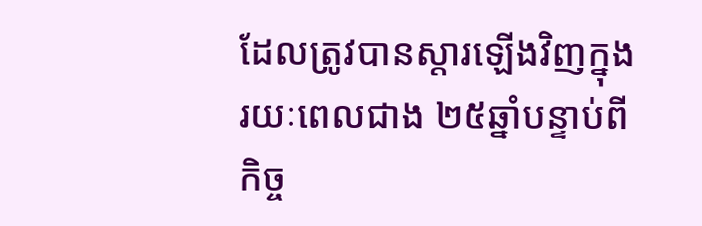ដែលត្រូវបានស្តារឡើងវិញក្នុងរយៈពេលជាង ២៥ឆ្នាំបន្ទាប់ពីកិច្ច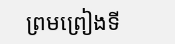ព្រមព្រៀងទី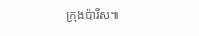ក្រុងប៉ារីស៕